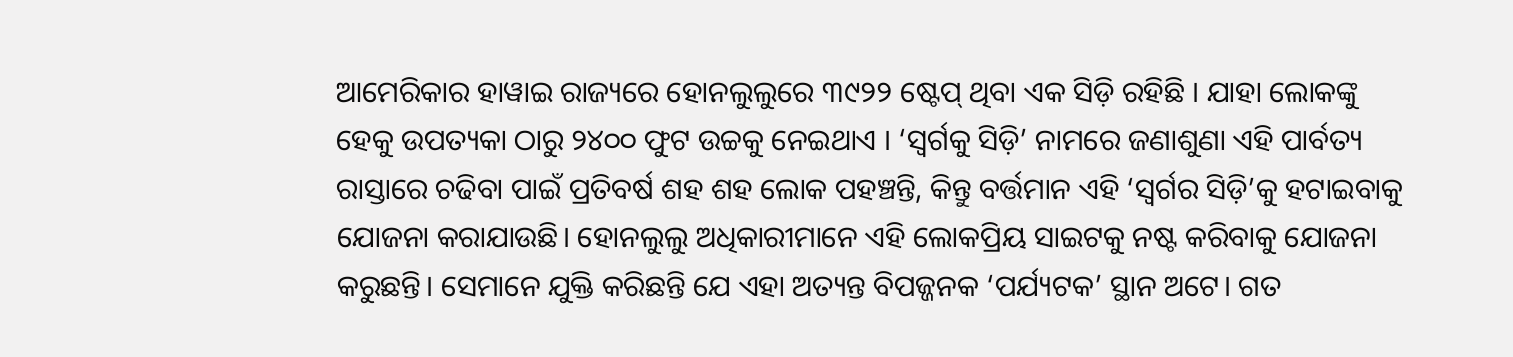ଆମେରିକାର ହାୱାଇ ରାଜ୍ୟରେ ହୋନଲୁଲୁରେ ୩୯୨୨ ଷ୍ଟେପ୍ ଥିବା ଏକ ସିଡ଼ି ରହିଛି । ଯାହା ଲୋକଙ୍କୁ ହେକୁ ଉପତ୍ୟକା ଠାରୁ ୨୪୦୦ ଫୁଟ ଉଚ୍ଚକୁ ନେଇଥାଏ । ‘ସ୍ୱର୍ଗକୁ ସିଡ଼ି’ ନାମରେ ଜଣାଶୁଣା ଏହି ପାର୍ବତ୍ୟ ରାସ୍ତାରେ ଚଢିବା ପାଇଁ ପ୍ରତିବର୍ଷ ଶହ ଶହ ଲୋକ ପହଞ୍ଚନ୍ତି, କିନ୍ତୁ ବର୍ତ୍ତମାନ ଏହି ‘ସ୍ୱର୍ଗର ସିଡ଼ି’କୁ ହଟାଇବାକୁ ଯୋଜନା କରାଯାଉଛି। ହୋନଲୁଲୁ ଅଧିକାରୀମାନେ ଏହି ଲୋକପ୍ରିୟ ସାଇଟକୁ ନଷ୍ଟ କରିବାକୁ ଯୋଜନା କରୁଛନ୍ତି। ସେମାନେ ଯୁକ୍ତି କରିଛନ୍ତି ଯେ ଏହା ଅତ୍ୟନ୍ତ ବିପଜ୍ଜନକ ‘ପର୍ଯ୍ୟଟକ’ ସ୍ଥାନ ଅଟେ। ଗତ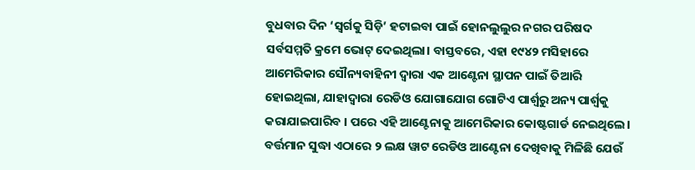ବୁଧବାର ଦିନ ‘ସ୍ୱର୍ଗକୁ ସିଡ଼ି’ ହଟାଇବା ପାଇଁ ହୋନଲୁଲୁର ନଗର ପରିଷଦ ସର୍ବସମ୍ମତି କ୍ରମେ ଭୋଟ୍ ଦେଇଥିଲା। ବାସ୍ତବରେ, ଏହା ୧୯୪୨ ମସିହାରେ ଆମେରିକାର ସୌନ୍ୟବାହିନୀ ଦ୍ୱାରା ଏକ ଆଣ୍ଟେନା ସ୍ଥାପନ ପାଇଁ ତିଆରି ହୋଇଥିଲା, ଯାହାଦ୍ୱାରା ରେଡିଓ ଯୋଗାଯୋଗ ଗୋଟିଏ ପାର୍ଶ୍ୱରୁ ଅନ୍ୟ ପାର୍ଶ୍ୱକୁ କରାଯାଇପାରିବ । ପରେ ଏହି ଆଣ୍ଟେନାକୁ ଆମେରିକାର କୋଷ୍ଟଗାର୍ଡ ନେଇଥିଲେ। ବର୍ତ୍ତମାନ ସୁଦ୍ଧା ଏଠାରେ ୨ ଲକ୍ଷ ୱାଟ ରେଡିଓ ଆଣ୍ଟେନା ଦେଖିବାକୁ ମିଳିଛି ଯେଉଁ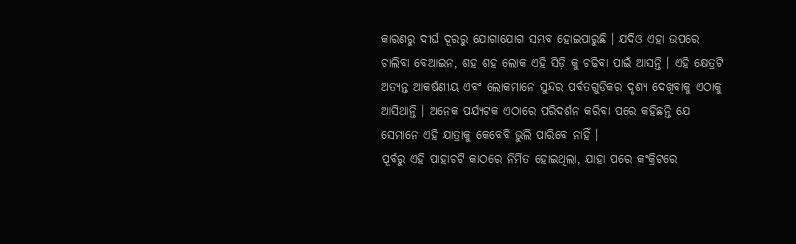କାରଣରୁ ଦୀର୍ଘ ଦୂରରୁ ଯୋଗାଯୋଗ ସମ୍ଭବ ହୋଇପାରୁଛି । ଯଦିଓ ଏହା ଉପରେ ଚାଲିବା ବେଆଇନ, ଶହ ଶହ ଲୋକ ଏହି ସିଡ଼ି କୁ ଚଢିବା ପାଇଁ ଆସନ୍ତି । ଏହି କ୍ଷେତ୍ରଟି ଅତ୍ୟନ୍ତ ଆକର୍ଷଣୀୟ ଏବଂ ଲୋକମାନେ ସୁନ୍ଦର ପର୍ବତଗୁଡିକର ଦୃଶ୍ୟ ଦେଖିବାକୁ ଏଠାକୁ ଆସିଥାନ୍ତି । ଅନେକ ପର୍ଯ୍ୟଟକ ଏଠାରେ ପରିଦର୍ଶନ କରିବା ପରେ କହିଛନ୍ତି ଯେ ସେମାନେ ଏହି ଯାତ୍ରାକୁ କେବେବି ଭୁଲି ପାରିବେ ନାହିଁ ।
ପୂର୍ବରୁ ଏହି ପାହାଚଟି କାଠରେ ନିର୍ମିତ ହୋଇଥିଲା, ଯାହା ପରେ କଂକ୍ରିଟରେ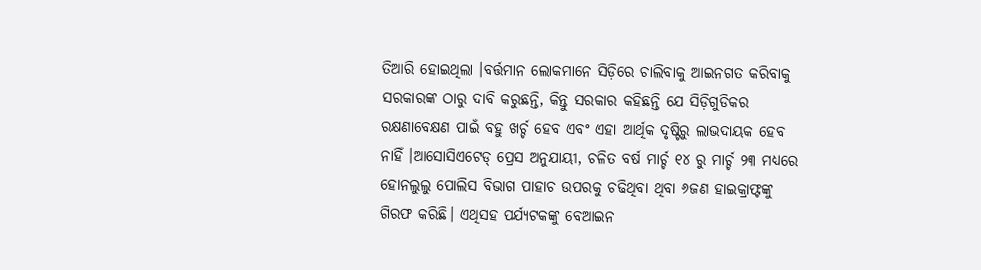ତିଆରି ହୋଇଥିଲା ।ବର୍ତ୍ତମାନ ଲୋକମାନେ ସିଡ଼ିରେ ଚାଲିବାକୁ ଆଇନଗତ କରିବାକୁ ସରକାରଙ୍କ ଠାରୁ ଦାବି କରୁଛନ୍ତି, କିନ୍ତୁ ସରକାର କହିଛନ୍ତି ଯେ ସିଡ଼ିଗୁଡିକର ରକ୍ଷଣାବେକ୍ଷଣ ପାଇଁ ବହୁ ଖର୍ଚ୍ଚ ହେବ ଏବଂ ଏହା ଆର୍ଥିକ ଦୃଷ୍ଟିରୁ ଲାଭଦାୟକ ହେବ ନାହିଁ ।ଆସୋସିଏଟେଡ୍ ପ୍ରେସ ଅନୁଯାୟୀ, ଚଳିତ ବର୍ଷ ମାର୍ଚ୍ଚ ୧୪ ରୁ ମାର୍ଚ୍ଚ ୨୩ ମଧ୍ୟରେ ହୋନଲୁଲୁ ପୋଲିସ ବିଭାଗ ପାହାଚ ଉପରକୁ ଚଢିଥିବା ଥିବା ୬ଜଣ ହାଇକ୍ରାଫ୍ଟଙ୍କୁ ଗିରଫ କରିଛି। ଏଥିସହ ପର୍ଯ୍ୟଟକଙ୍କୁ ବେଆଇନ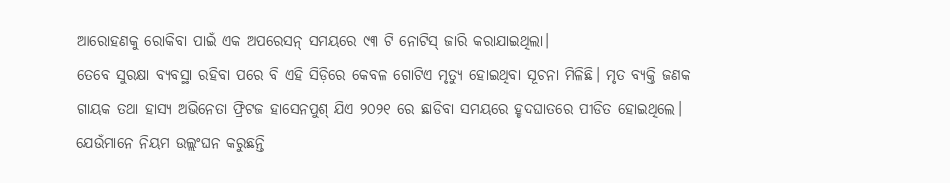ଆରୋହଣକୁ ରୋକିବା ପାଇଁ ଏକ ଅପରେସନ୍ ସମୟରେ ୯୩ ଟି ନୋଟିସ୍ ଜାରି କରାଯାଇଥିଲା।
ତେବେ ସୁରକ୍ଷା ବ୍ୟବସ୍ଥା ରହିବା ପରେ ବି ଏହି ସିଡ଼ିରେ କେବଳ ଗୋଟିଏ ମୃତ୍ୟୁ ହୋଇଥିବା ସୂଚନା ମିଳିଛି। ମୃତ ବ୍ୟକ୍ତି ଜଣକ ଗାୟକ ତଥା ହାସ୍ୟ ଅଭିନେତା ଫ୍ରିଟଜ ହାସେନପୁଶ୍ ଯିଏ ୨୦୨୧ ରେ ଛାଡିବା ସମୟରେ ହୃଦଘାତରେ ପୀଡିତ ହୋଇଥିଲେ। ଯେଉଁମାନେ ନିୟମ ଉଲ୍ଲଂଘନ କରୁଛନ୍ତି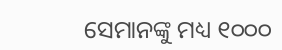ସେମାନଙ୍କୁ ମଧ୍ୟ ୧୦୦୦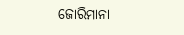ଜୋରିମାନା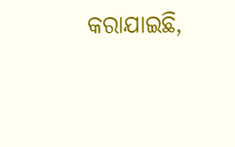କରାଯାଇଛି,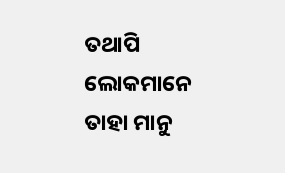ତଥାପି ଲୋକମାନେ ତାହା ମାନୁ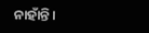ନାହାଁନ୍ତି।